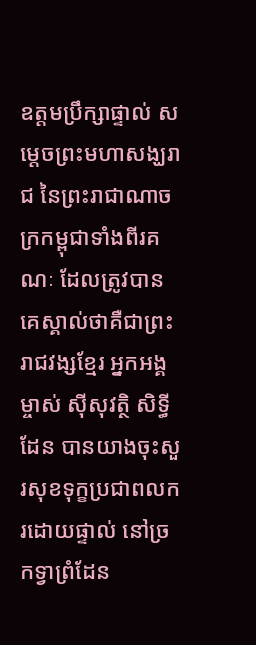ឧត្ដមប្រឹក្សាផ្ទាល់ សម្តេចព្រះមហាសង្ឃរាជ នៃព្រះរាជាណាចក្រកម្ពុជាទាំងពីរគណៈ ដែលត្រូវបានគេស្គាល់ថាគឺជាព្រះរាជវង្សខ្មែរ អ្នកអង្គម្ចាស់ ស៊ីសុវត្ថិ សិទ្ធីដែន បានយាងចុះសួរសុខទុក្ខប្រជាពលករដោយផ្ទាល់ នៅច្រកទ្វាព្រំដែន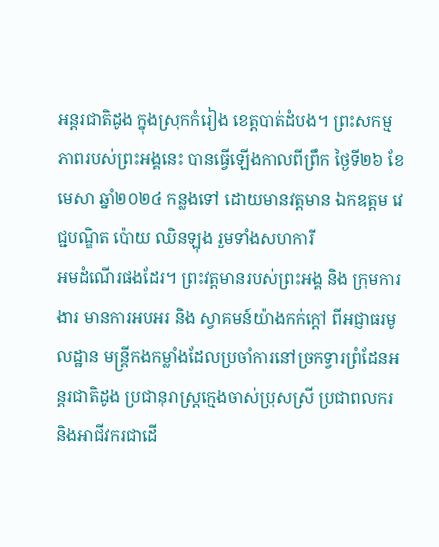អន្តរជាតិដូង ក្នុងស្រុកកំរៀង ខេត្តបាត់ដំបង។ ព្រះសកម្មភាពរបស់ព្រះអង្គនេះ បានធ្វើឡើងកាលពីព្រឹក ថ្ងៃទី២៦ ខែមេសា ឆ្នាំ២០២៤ កន្លងទៅ ដោយមានវត្តមាន ឯកឧត្ដម វេជ្ជបណ្ឌិត ប៉ោយ ឈិនឡុង រួមទាំងសហការី
អមដំណើរផងដែរ។ ព្រះវត្តមានរបស់ព្រះអង្គ និង ក្រុមការងារ មានការអបអរ និង ស្វាគមន៍យ៉ាងកក់ក្ដៅ ពីអជ្ញាធរមូលដ្ឋាន មន្រ្តីកងកម្លាំងដែលប្រចាំការនៅច្រកទ្វារព្រំដែនអន្តរជាតិដូង ប្រជានុរាស្ត្រក្មេងចាស់ប្រុសស្រី ប្រជាពលករ និងអាជីវករជាដើ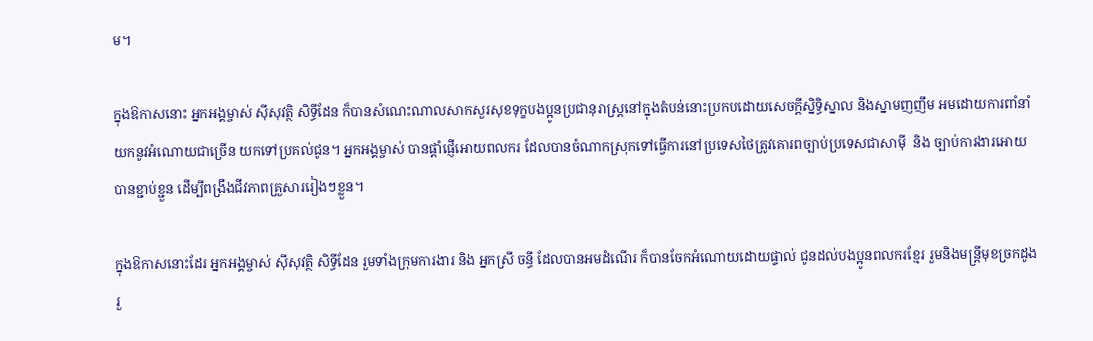ម។

ក្នុងឱកាសនោះ អ្នកអង្គម្ចាស់ ស៊ីសុវត្ថិ សិទ្ធីដែន ក៏បានសំណេះណាលសាកសួរសុខទុក្ខបងប្អូនប្រជានុរាស្ត្រនៅក្នុងតំបន់នោះប្រកបដោយសេចក្តីស្និទ្ធិស្នាល និងស្នាមញញឹម អមដោយការពាំនាំយកនូវអំណោយជាច្រើន យកទៅប្រគល់ជូន។ អ្នកអង្គម្ចាស់ បានផ្តាំផ្ញើអោយពលករ ដែលបានចំណាកស្រុកទៅធ្វេីការនៅប្រទេសថៃត្រូវគោរពច្បាប់ប្រទេសជាសាម៉ី  និង ច្បាប់ការងារអោយបានខ្ជាប់ខ្ជួន ដើម្បីពង្រឹងជីវភាពគ្រួសាររៀងៗខ្លួន។

ក្នុងឱកាសនោះដែរ អ្នកអង្គម្ចាស់ ស៊ីសុវត្ថិ សិទ្ធីដែន រួមទាំងក្រុមការងារ និង អ្នកស្រី ចន្ធី ដែលបានអមដំណើរ ក៏បានចែកអំណោយដោយផ្ទាល់ ជូនដល់បងប្អូនពលករខ្មែរ រួមនិងមន្រ្តីមុខច្រកដូង រួ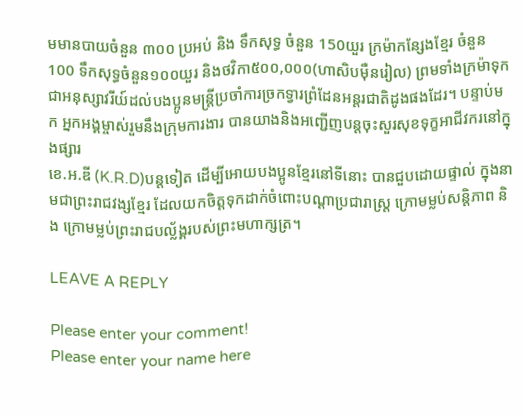មមានបាយចំនួន ៣០០ ប្រអប់ និង ទឹកសុទ្ធ ចំនួន 150យួរ ក្រម៉ាកន្សែងខ្មែរ ចំនួន100 ទឹកសុទ្ធចំនួន១០០យួរ និងថវិកា៥០០,០០០(ហាសិបម៉ឺនរៀល) ព្រមទាំងក្រម៉ាទុកជាអនុស្សាវរីយ៍ដល់បងប្អូនមន្រ្តីប្រចាំការច្រកទ្វារព្រំដែនអន្តរជាតិដូងផងដែរ។ បន្ទាប់មក អ្នកអង្គម្ចាស់រួមនឹងក្រុមការងារ បានយាងនិងអញ្ជើញបន្តចុះសួរសុខទុក្ខអាជីវករនៅក្នុងផ្សារ
ខេ.អ.ឌី (K.R.D)បន្តទៀត ដើម្បីអោយបងប្អូនខ្មែរនៅទីនោះ បានជួបដោយផ្ទាល់ ក្នុងនាមជាព្រះរាជវង្សខ្មែរ ដែលយកចិត្តទុកដាក់ចំពោះបណ្ដាប្រជារាស្ត្រ ក្រោមម្លប់សន្ដិភាព និង ក្រោមម្លប់ព្រះរាជបល្ល័ង្គរបស់ព្រះមហាក្សត្រ។

LEAVE A REPLY

Please enter your comment!
Please enter your name here